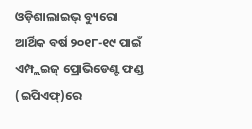ଓଡ଼ିଶାଲାଇଭ୍ ବ୍ୟୁରୋ
ଆର୍ଥିକ ବର୍ଷ ୨୦୧୮-୧୯ ପାଇଁ ଏମ୍ପ୍ଲଇଜ୍ ପ୍ରୋଭିଡେଣ୍ଟ ଫଣ୍ଡ (ଇପିଏଫ୍)ରେ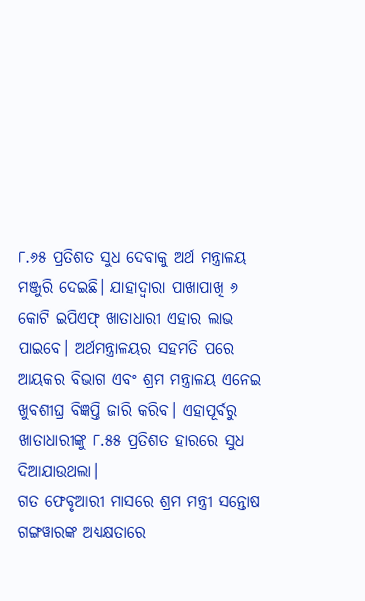୮.୬୫ ପ୍ରତିଶତ ସୁଧ ଦେବାକୁ ଅର୍ଥ ମନ୍ତ୍ରାଳୟ ମଞ୍ଜୁରି ଦେଇଛି। ଯାହାଦ୍ୱାରା ପାଖାପାଖି ୬ କୋଟି ଇପିଏଫ୍ ଖାତାଧାରୀ ଏହାର ଲାଭ ପାଇବେ। ଅର୍ଥମନ୍ତ୍ରାଳୟର ସହମତି ପରେ ଆୟକର ବିଭାଗ ଏବଂ ଶ୍ରମ ମନ୍ତ୍ରାଳୟ ଏନେଇ ଖୁବଶୀଘ୍ର ବିଜ୍ଞପ୍ତି ଜାରି କରିବ। ଏହାପୂର୍ବରୁ ଖାତାଧାରୀଙ୍କୁ ୮.୫୫ ପ୍ରତିଶତ ହାରରେ ସୁଧ ଦିଆଯାଉଥଲା।
ଗତ ଫେବୃଆରୀ ମାସରେ ଶ୍ରମ ମନ୍ତ୍ରୀ ସନ୍ତୋଷ ଗଙ୍ଗୱାରଙ୍କ ଅଧ୍ୟକ୍ଷତାରେ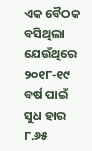ଏକ ବୈଠକ ବସିଥିଲା ଯେଉଁଥିରେ ୨୦୧୮-୧୯ ବର୍ଷ ପାଇଁ ସୁଧ ହାର ୮.୬୫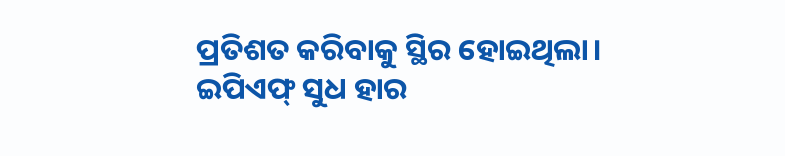ପ୍ରତିଶତ କରିବାକୁ ସ୍ଥିର ହୋଇଥିଲା।
ଇପିଏଫ୍ ସୁଧ ହାର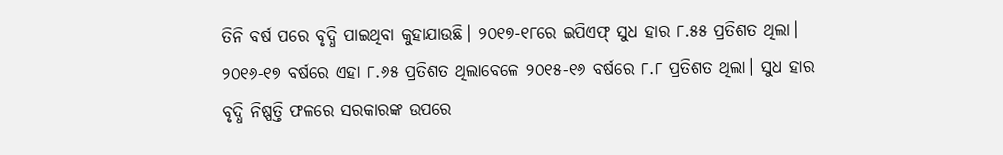ତିନି ବର୍ଷ ପରେ ବୃଦ୍ଧି ପାଇଥିବା କୁହାଯାଉଛି। ୨୦୧୭-୧୮ରେ ଇପିଏଫ୍ ସୁଧ ହାର ୮.୫୫ ପ୍ରତିଶତ ଥିଲା। ୨୦୧୬-୧୭ ବର୍ଷରେ ଏହା ୮.୬୫ ପ୍ରତିଶତ ଥିଲାବେଳେ ୨୦୧୫-୧୬ ବର୍ଷରେ ୮.୮ ପ୍ରତିଶତ ଥିଲା। ସୁଧ ହାର ବୃଦ୍ଧି ନିଷ୍ପତ୍ତି ଫଳରେ ସରକାରଙ୍କ ଉପରେ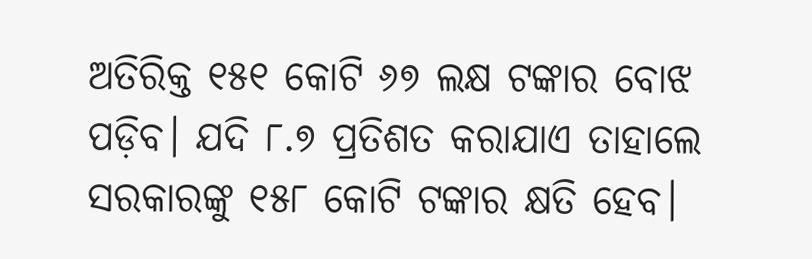ଅତିରିକ୍ତ ୧୫୧ କୋଟି ୬୭ ଲକ୍ଷ ଟଙ୍କାର ବୋଝ ପଡ଼ିବ। ଯଦି ୮.୭ ପ୍ରତିଶତ କରାଯାଏ ତାହାଲେ ସରକାରଙ୍କୁ ୧୫୮ କୋଟି ଟଙ୍କାର କ୍ଷତି ହେବ।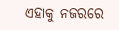ଏହାକୁ ନଜରରେ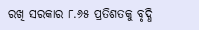ରଖି ସରକାର ୮.୬୫ ପ୍ରତିଶତକୁ ବୃଦ୍ଧି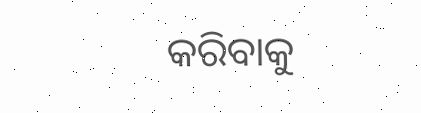କରିବାକୁ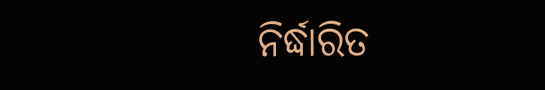ନିର୍ଦ୍ଧାରିତ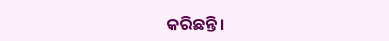କରିଛନ୍ତି।